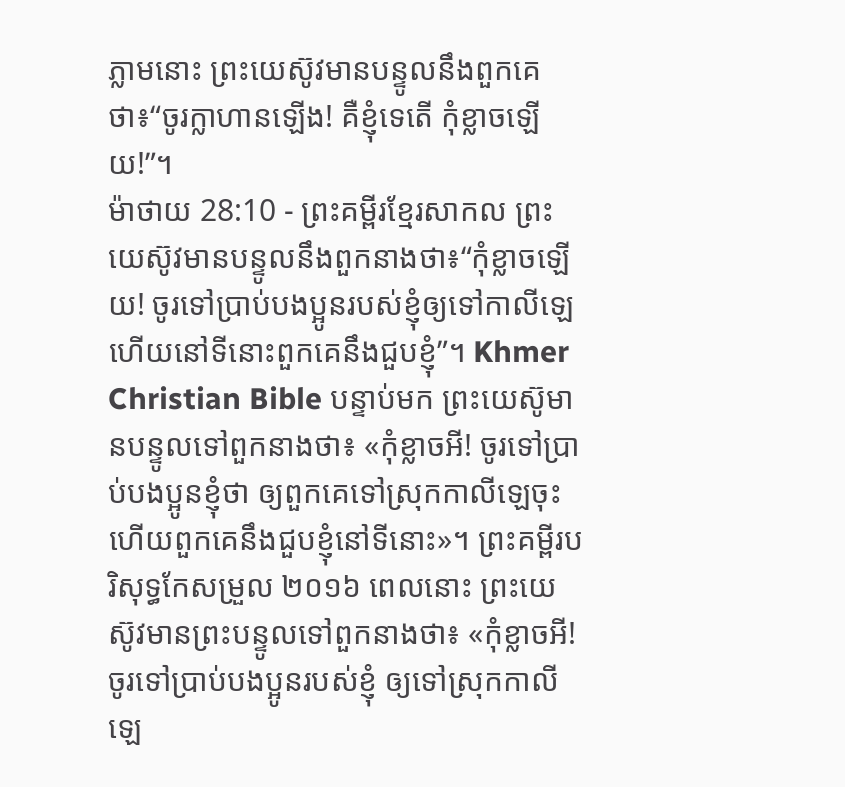ភ្លាមនោះ ព្រះយេស៊ូវមានបន្ទូលនឹងពួកគេថា៖“ចូរក្លាហានឡើង! គឺខ្ញុំទេតើ កុំខ្លាចឡើយ!”។
ម៉ាថាយ 28:10 - ព្រះគម្ពីរខ្មែរសាកល ព្រះយេស៊ូវមានបន្ទូលនឹងពួកនាងថា៖“កុំខ្លាចឡើយ! ចូរទៅប្រាប់បងប្អូនរបស់ខ្ញុំឲ្យទៅកាលីឡេ ហើយនៅទីនោះពួកគេនឹងជួបខ្ញុំ”។ Khmer Christian Bible បន្ទាប់មក ព្រះយេស៊ូមានបន្ទូលទៅពួកនាងថា៖ «កុំខ្លាចអី! ចូរទៅប្រាប់បងប្អូនខ្ញុំថា ឲ្យពួកគេទៅស្រុកកាលីឡេចុះ ហើយពួកគេនឹងជួបខ្ញុំនៅទីនោះ»។ ព្រះគម្ពីរបរិសុទ្ធកែសម្រួល ២០១៦ ពេលនោះ ព្រះយេស៊ូវមានព្រះបន្ទូលទៅពួកនាងថា៖ «កុំខ្លាចអី! ចូរទៅប្រាប់បងប្អូនរបស់ខ្ញុំ ឲ្យទៅស្រុកកាលីឡេ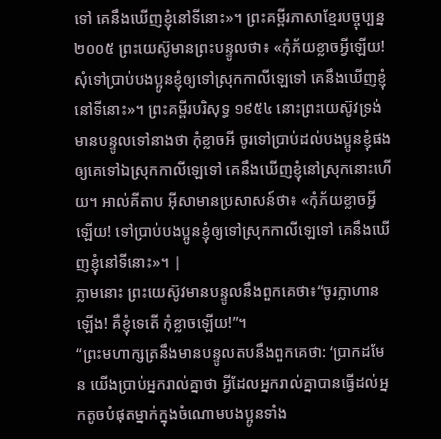ទៅ គេនឹងឃើញខ្ញុំនៅទីនោះ»។ ព្រះគម្ពីរភាសាខ្មែរបច្ចុប្បន្ន ២០០៥ ព្រះយេស៊ូមានព្រះបន្ទូលថា៖ «កុំភ័យខ្លាចអ្វីឡើយ! សុំទៅប្រាប់បងប្អូនខ្ញុំឲ្យទៅស្រុកកាលីឡេទៅ គេនឹងឃើញខ្ញុំនៅទីនោះ»។ ព្រះគម្ពីរបរិសុទ្ធ ១៩៥៤ នោះព្រះយេស៊ូវទ្រង់មានបន្ទូលទៅនាងថា កុំខ្លាចអី ចូរទៅប្រាប់ដល់បងប្អូនខ្ញុំផង ឲ្យគេទៅឯស្រុកកាលីឡេទៅ គេនឹងឃើញខ្ញុំនៅស្រុកនោះហើយ។ អាល់គីតាប អ៊ីសាមានប្រសាសន៍ថា៖ «កុំភ័យខ្លាចអ្វីឡើយ! ទៅប្រាប់បងប្អូនខ្ញុំឲ្យទៅស្រុកកាលីឡេទៅ គេនឹងឃើញខ្ញុំនៅទីនោះ»។ |
ភ្លាមនោះ ព្រះយេស៊ូវមានបន្ទូលនឹងពួកគេថា៖“ចូរក្លាហានឡើង! គឺខ្ញុំទេតើ កុំខ្លាចឡើយ!”។
“ព្រះមហាក្សត្រនឹងមានបន្ទូលតបនឹងពួកគេថា: ‘ប្រាកដមែន យើងប្រាប់អ្នករាល់គ្នាថា អ្វីដែលអ្នករាល់គ្នាបានធ្វើដល់អ្នកតូចបំផុតម្នាក់ក្នុងចំណោមបងប្អូនទាំង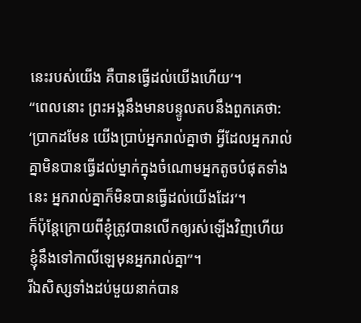នេះរបស់យើង គឺបានធ្វើដល់យើងហើយ’។
“ពេលនោះ ព្រះអង្គនឹងមានបន្ទូលតបនឹងពួកគេថា: ‘ប្រាកដមែន យើងប្រាប់អ្នករាល់គ្នាថា អ្វីដែលអ្នករាល់គ្នាមិនបានធ្វើដល់ម្នាក់ក្នុងចំណោមអ្នកតូចបំផុតទាំងនេះ អ្នករាល់គ្នាក៏មិនបានធ្វើដល់យើងដែរ’។
ក៏ប៉ុន្តែក្រោយពីខ្ញុំត្រូវបានលើកឲ្យរស់ឡើងវិញហើយ ខ្ញុំនឹងទៅកាលីឡេមុនអ្នករាល់គ្នា”។
រីឯសិស្សទាំងដប់មួយនាក់បាន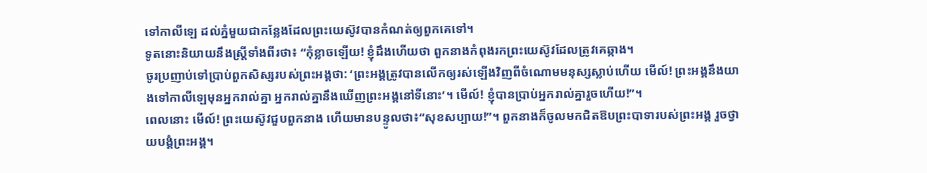ទៅកាលីឡេ ដល់ភ្នំមួយជាកន្លែងដែលព្រះយេស៊ូវបានកំណត់ឲ្យពួកគេទៅ។
ទូតនោះនិយាយនឹងស្ត្រីទាំងពីរថា៖ “កុំខ្លាចឡើយ! ខ្ញុំដឹងហើយថា ពួកនាងកំពុងរកព្រះយេស៊ូវដែលត្រូវគេឆ្កាង។
ចូរប្រញាប់ទៅប្រាប់ពួកសិស្សរបស់ព្រះអង្គថា: ‘ព្រះអង្គត្រូវបានលើកឲ្យរស់ឡើងវិញពីចំណោមមនុស្សស្លាប់ហើយ មើល៍! ព្រះអង្គនឹងយាងទៅកាលីឡេមុនអ្នករាល់គ្នា អ្នករាល់គ្នានឹងឃើញព្រះអង្គនៅទីនោះ’។ មើល៍! ខ្ញុំបានប្រាប់អ្នករាល់គ្នារួចហើយ!”។
ពេលនោះ មើល៍! ព្រះយេស៊ូវជួបពួកនាង ហើយមានបន្ទូលថា៖“សុខសប្បាយ!”។ ពួកនាងក៏ចូលមកជិតឱបព្រះបាទារបស់ព្រះអង្គ រួចថ្វាយបង្គំព្រះអង្គ។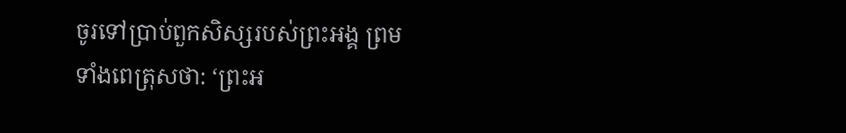ចូរទៅប្រាប់ពួកសិស្សរបស់ព្រះអង្គ ព្រមទាំងពេត្រុសថា: ‘ព្រះអ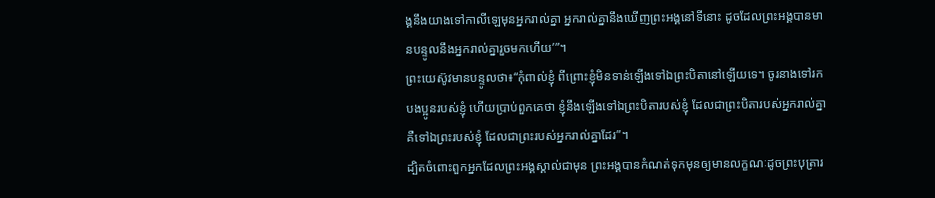ង្គនឹងយាងទៅកាលីឡេមុនអ្នករាល់គ្នា អ្នករាល់គ្នានឹងឃើញព្រះអង្គនៅទីនោះ ដូចដែលព្រះអង្គបានមានបន្ទូលនឹងអ្នករាល់គ្នារួចមកហើយ’”។
ព្រះយេស៊ូវមានបន្ទូលថា៖“កុំពាល់ខ្ញុំ ពីព្រោះខ្ញុំមិនទាន់ឡើងទៅឯព្រះបិតានៅឡើយទេ។ ចូរនាងទៅរកបងប្អូនរបស់ខ្ញុំ ហើយប្រាប់ពួកគេថា ខ្ញុំនឹងឡើងទៅឯព្រះបិតារបស់ខ្ញុំ ដែលជាព្រះបិតារបស់អ្នករាល់គ្នា គឺទៅឯព្រះរបស់ខ្ញុំ ដែលជាព្រះរបស់អ្នករាល់គ្នាដែរ”។
ដ្បិតចំពោះពួកអ្នកដែលព្រះអង្គស្គាល់ជាមុន ព្រះអង្គបានកំណត់ទុកមុនឲ្យមានលក្ខណៈដូចព្រះបុត្រារ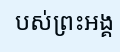បស់ព្រះអង្គ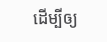ដើម្បីឲ្យ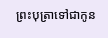ព្រះបុត្រាទៅជាកូន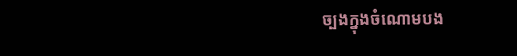ច្បងក្នុងចំណោមបង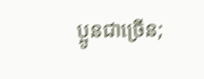ប្អូនជាច្រើន;